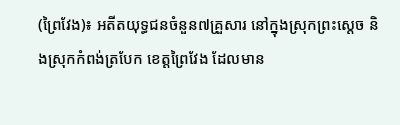(ព្រៃវែង)៖ អតីតយុទ្ធជនចំនួន៧គ្រួសារ នៅក្នុងស្រុកព្រះស្តេច និងស្រុកកំពង់ត្របែក ខេត្តព្រៃវែង ដែលមាន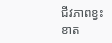ជីវភាពខ្វះខាត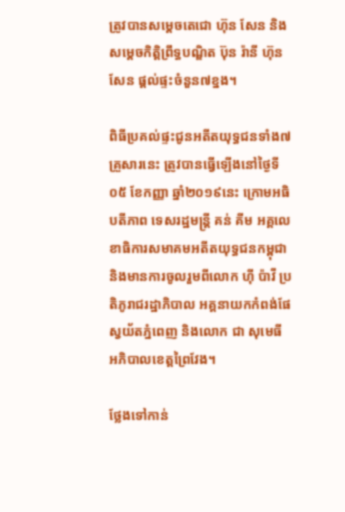ត្រូវបានសម្តេចតេជោ ហ៊ុន សែន និងសម្តេចកិត្តិព្រឹទ្ធបណ្ឌិត ប៊ុន រ៉ានី ហ៊ុនសែន ផ្តល់ផ្ទះចំនួន៧ខ្នង។

ពិធីប្រគល់ផ្ទះជូនអតីតយុទ្ធជនទាំង៧គ្រួសារនេះ ត្រូវបានធ្វើឡើងនៅថ្ងៃទី០៥ ខែកញ្ញា ឆ្នាំ២០១៩នេះ ក្រោមអធិបតីភាព ទេសរដ្ឋមន្រ្តី គន់ គីម អគ្គលេខាធិការសមាគមអតីតយុទ្ធជនកម្ពុជា និងមានការចូលរួមពីលោក ហ៊ី ប៉ាវី ប្រតិភូរាជរដ្ឋាភិបាល អគ្គនាយកកំពង់ផែស្វយ័តភ្នំពេញ និងលោក ជា សុមេធី អភិបាលខេត្តព្រៃវែង។

ថ្លែងទៅកាន់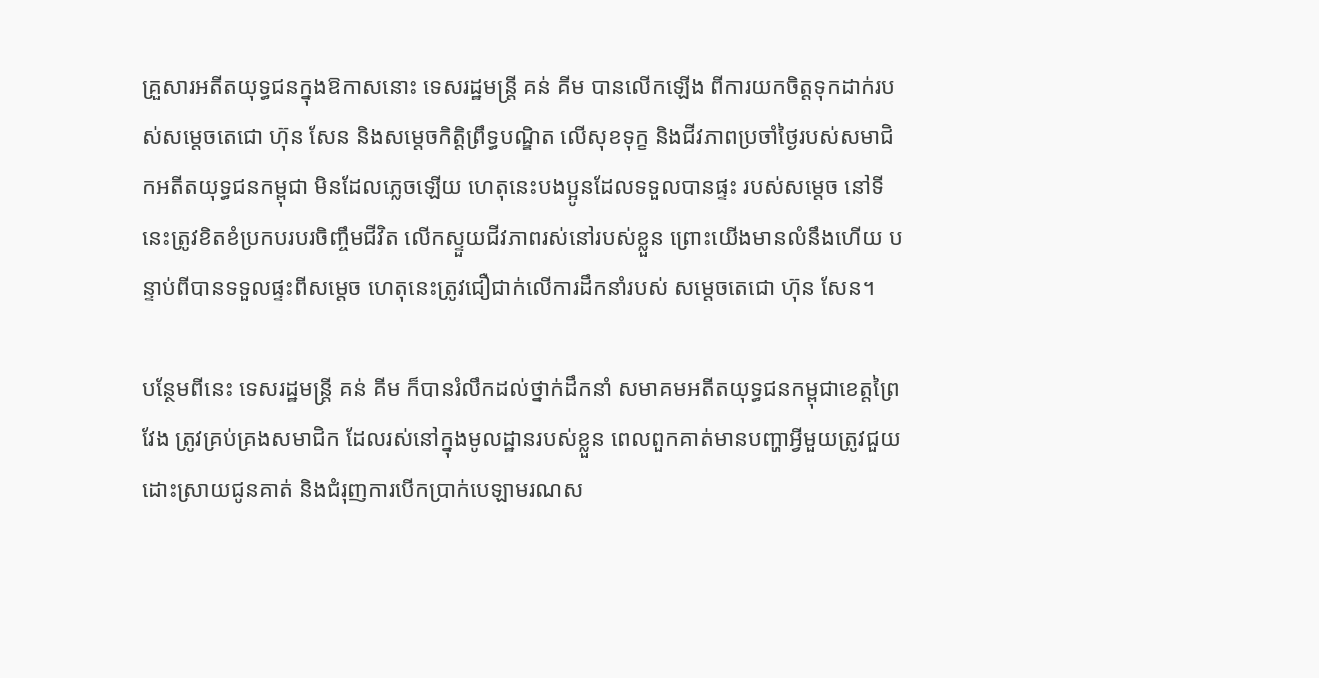គ្រួសារអតីតយុទ្ធជនក្នុងឱកាសនោះ ទេសរដ្ឋមន្ដ្រី គន់ គីម បានលើកឡើង ពីការយកចិត្តទុកដាក់របស់សម្តេចតេជោ ហ៊ុន សែន និងសម្តេចកិត្តិព្រឹទ្ធបណ្ឌិត លើសុខទុក្ខ និងជីវភាពប្រចាំថ្ងៃរបស់សមាជិកអតីតយុទ្ធជនកម្ពុជា មិនដែលភ្លេចឡើយ ហេតុនេះបងប្អូនដែលទទួលបានផ្ទះ របស់សម្តេច នៅទីនេះត្រូវខិតខំប្រកបរបរចិញ្ចឹមជីវិត លើកស្ទួយជីវភាពរស់នៅរបស់ខ្លួន ព្រោះយើងមានលំនឹងហើយ បន្ទាប់ពីបានទទួលផ្ទះពីសម្តេច ហេតុនេះត្រូវជឿជាក់លើការដឹកនាំរបស់ សម្តេចតេជោ ហ៊ុន សែន។

បន្ថែមពីនេះ ទេសរដ្ឋមន្រ្តី គន់ គីម ក៏បានរំលឹកដល់ថ្នាក់ដឹកនាំ សមាគមអតីតយុទ្ធជនកម្ពុជាខេត្តព្រៃវែង ត្រូវគ្រប់គ្រងសមាជិក ដែលរស់នៅក្នុងមូលដ្ឋានរបស់ខ្លួន ពេលពួកគាត់មានបញ្ហាអ្វីមួយត្រូវជួយដោះស្រាយជូនគាត់ និងជំរុញការបើកប្រាក់បេឡាមរណស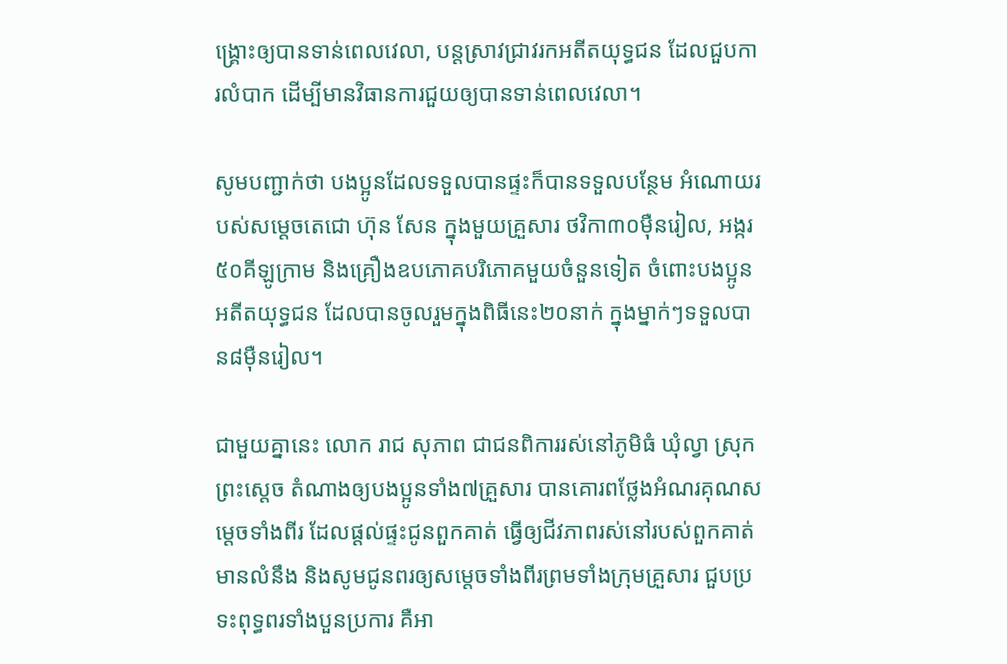ង្គ្រោះឲ្យបានទាន់ពេលវេលា, បន្តស្រាវជ្រាវរកអតីតយុទ្ធជន ដែលជួបការលំបាក ដើម្បីមានវិធានការជួយឲ្យបានទាន់ពេលវេលា។

សូមបញ្ជាក់ថា បងប្អូនដែលទទួលបានផ្ទះក៏បានទទួលបន្ថែម អំណោយរបស់សម្តេចតេជោ ហ៊ុន សែន ក្នុងមួយគ្រួសារ ថវិកា៣០ម៉ឺនរៀល, អង្ករ៥០គីឡូក្រាម និងគ្រឿងឧបភោគបរិភោគមួយចំនួនទៀត ចំពោះបងប្អូនអតីតយុទ្ធជន ដែលបានចូលរួមក្នុងពិធីនេះ២០នាក់ ក្នុងម្នាក់ៗទទួលបាន៨ម៉ឺនរៀល។

ជាមួយគ្នានេះ លោក រាជ សុភាព ជាជនពិការរស់នៅភូមិធំ ឃុំល្វា ស្រុកព្រះស្តេច តំណាងឲ្យបងប្អូនទាំង៧គ្រួសារ បានគោរពថ្លែងអំណរគុណសម្តេចទាំងពីរ ដែលផ្ដល់ផ្ទះជូនពួកគាត់ ធ្វើឲ្យជីវភាពរស់នៅរបស់ពួកគាត់មានលំនឹង និងសូមជូនពរឲ្យសម្តេចទាំងពីរព្រមទាំងក្រុមគ្រួសារ ជួបប្រទះពុទ្ធពរទាំងបួនប្រការ គឺអា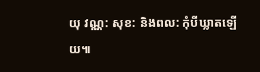យុ វណ្ណ: សុខ: និងពល: កុំបីឃ្លាតឡើយ៕